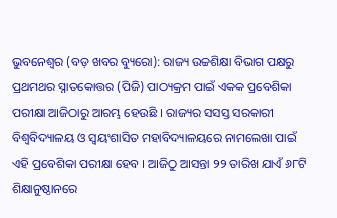ଭୁବନେଶ୍ୱର (ବଡ଼ ଖବର ବ୍ୟୁରୋ): ରାଜ୍ୟ ଉଚ୍ଚଶିକ୍ଷା ବିଭାଗ ପକ୍ଷରୁ ପ୍ରଥମଥର ସ୍ନାତକୋତ୍ତର (ପିଜି) ପାଠ୍ୟକ୍ରମ ପାଇଁ ଏକକ ପ୍ରବେଶିକା ପରୀକ୍ଷା ଆଜିଠାରୁ ଆରମ୍ଭ ହେଉଛି । ରାଜ୍ୟର ସସସ୍ତ ସରକାରୀ ବିଶ୍ୱବିଦ୍ୟାଳୟ ଓ ସ୍ୱୟଂଶାସିତ ମହାବିଦ୍ୟାଳୟରେ ନାମଲେଖା ପାଇଁ ଏହି ପ୍ରବେଶିକା ପରୀକ୍ଷା ହେବ । ଆଜିଠୁ ଆସନ୍ତା ୨୨ ତାରିଖ ଯାଏଁ ୬୮ଟି ଶିକ୍ଷାନୁଷ୍ଠାନରେ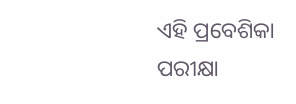ଏହି ପ୍ରବେଶିକା ପରୀକ୍ଷା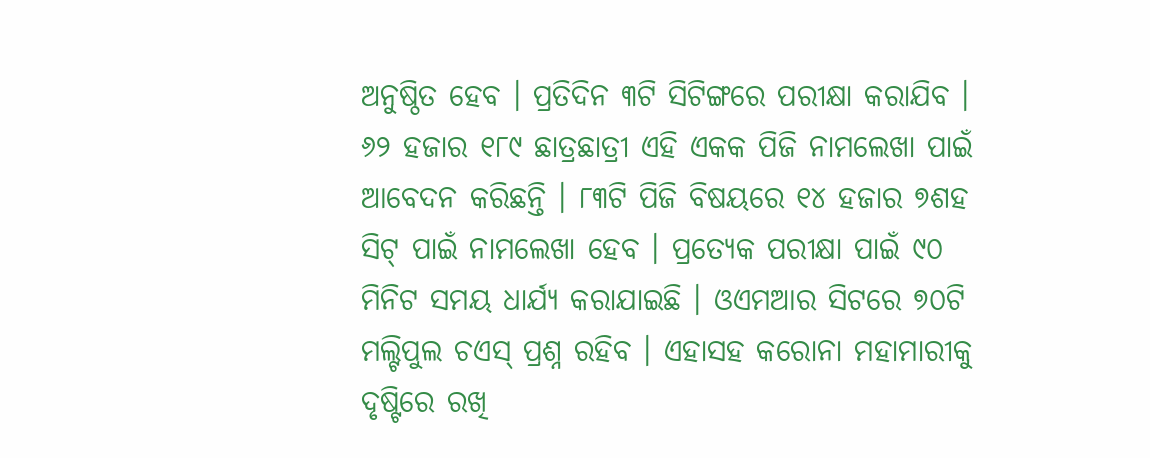ଅନୁଷ୍ଠିତ ହେବ । ପ୍ରତିଦିନ ୩ଟି ସିଟିଙ୍ଗରେ ପରୀକ୍ଷା କରାଯିବ ।
୬୨ ହଜାର ୧୮୯ ଛାତ୍ରଛାତ୍ରୀ ଏହି ଏକକ ପିଜି ନାମଲେଖା ପାଇଁ ଆବେଦନ କରିଛନ୍ତି । ୮୩ଟି ପିଜି ବିଷୟରେ ୧୪ ହଜାର ୭ଶହ ସିଟ୍ ପାଇଁ ନାମଲେଖା ହେବ । ପ୍ରତ୍ୟେକ ପରୀକ୍ଷା ପାଇଁ ୯୦ ମିନିଟ ସମୟ ଧାର୍ଯ୍ୟ କରାଯାଇଛି । ଓଏମଆର ସିଟରେ ୭୦ଟି ମଲ୍ଟିପୁଲ ଚଏସ୍ ପ୍ରଶ୍ନ ରହିବ । ଏହାସହ କରୋନା ମହାମାରୀକୁ ଦୃଷ୍ଟିରେ ରଖି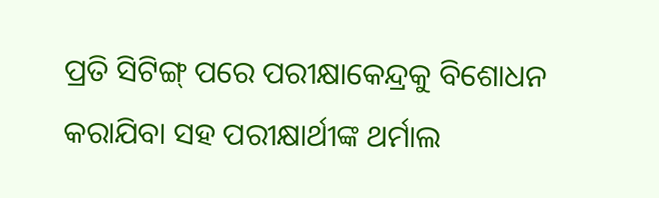ପ୍ରତି ସିଟିଙ୍ଗ୍ ପରେ ପରୀକ୍ଷାକେନ୍ଦ୍ରକୁ ବିଶୋଧନ କରାଯିବା ସହ ପରୀକ୍ଷାର୍ଥୀଙ୍କ ଥର୍ମାଲ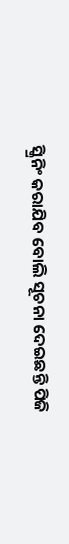ସ୍କ୍ରିନିଂ କରାଯିବ ବୋଲି ସୂଚନା ଦେଇଛନ୍ତି ପିଜି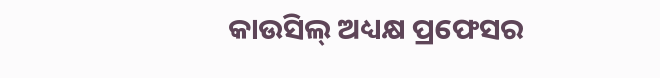କାଉସିଲ୍ ଅଧ୍ୟକ୍ଷ ପ୍ରଫେସର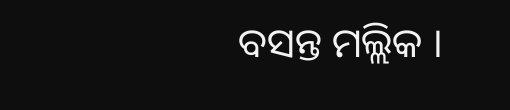ବସନ୍ତ ମଲ୍ଲିକ ।